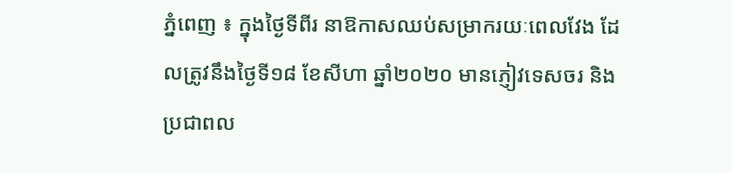ភ្នំពេញ ៖ ក្នុងថ្ងៃទីពីរ នាឱកាសឈប់សម្រាករយៈពេលវែង ដែលត្រូវនឹងថ្ងៃទី១៨ ខែសីហា ឆ្នាំ២០២០ មានភ្ញៀវទេសចរ និងប្រជាពល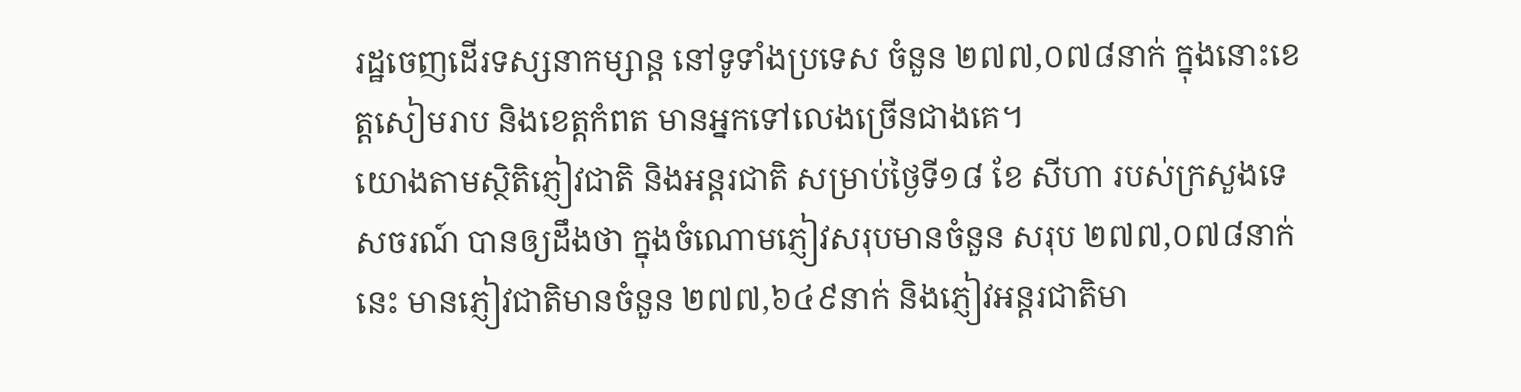រដ្ឋចេញដើរទស្សនាកម្សាន្ត នៅទូទាំងប្រទេស ចំនួន ២៧៧,០៧៨នាក់ ក្នុងនោះខេត្តសៀមរាប និងខេត្តកំពត មានអ្នកទៅលេងច្រើនជាងគេ។
យោងតាមស្ថិតិភ្ញៀវជាតិ និងអន្តរជាតិ សម្រាប់ថ្ងៃទី១៨ ខែ សីហា របស់ក្រសួងទេសចរណ៍ បានឲ្យដឹងថា ក្នុងចំណោមភ្ញៀវសរុបមានចំនួន សរុប ២៧៧,០៧៨នាក់នេះ មានភ្ញៀវជាតិមានចំនួន ២៧៧,៦៤៩នាក់ និងភ្ញៀវអន្តរជាតិមា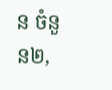ន ចំនួន២,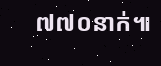៧៧០នាក់៕